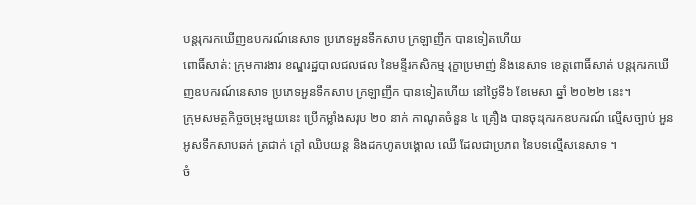បន្តរុករកឃើញឧបករណ៍នេសាទ ប្រភេទអួនទឹកសាប ក្រឡាញឹក បានទៀតហើយ
ពោធិ៍សាត់: ក្រុមការងារ ខណ្ឌរដ្ឋបាលជលផល នៃមន្ទីរកសិកម្ម រុក្ខាប្រមាញ់ និងនេសាទ ខេត្តពោធិ៍សាត់ បន្តរុករកឃើញឧបករណ៍នេសាទ ប្រភេទអួនទឹកសាប ក្រឡាញឹក បានទៀតហើយ នៅថ្ងៃទី៦ ខែមេសា ឆ្នាំ ២០២២ នេះ។
ក្រុមសមត្ថកិច្ចចម្រុះមួយនេះ ប្រើកម្លាំងសរុប ២០ នាក់ កាណូតចំនួន ៤ គ្រឿង បានចុះរុករកឧបករណ៍ ល្មើសច្បាប់ អួនអូសទឹកសាបឆក់ ត្រជាក់ ក្ដៅ ឈិបយន្ត និងដកហូតបង្គោល ឈើ ដែលជាប្រភព នៃបទល្មើសនេសាទ ។
ចំ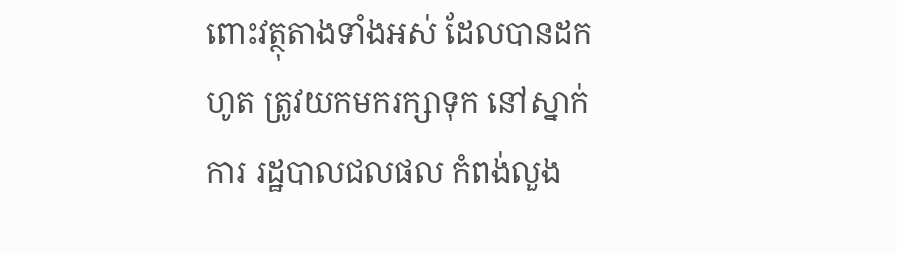ពោះវត្ថុតាងទាំងអស់ ដែលបានដកហូត ត្រូវយកមករក្សាទុក នៅស្នាក់ការ រដ្ឋបាលជលផល កំពង់លួង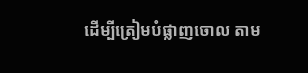ដើម្បីត្រៀមបំផ្លាញចោល តាម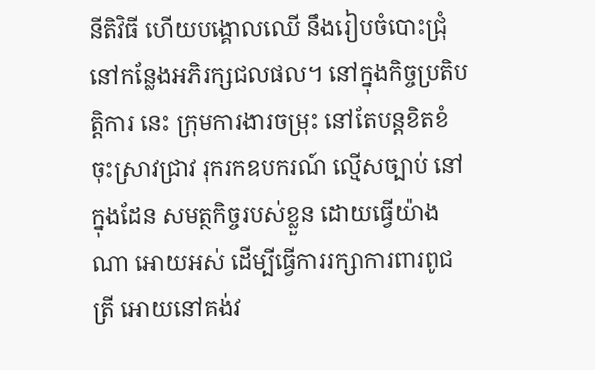នីតិវិធី ហើយបង្គោលឈើ នឹងរៀបចំបោះជ្រុំ នៅកន្លែងអភិរក្សជលផល។ នៅក្នុងកិច្ចប្រតិបត្តិការ នេះ ក្រុមការងារចម្រុះ នៅតែបន្តខិតខំចុះស្រាវជ្រាវ រុករកឧបករណ៍ ល្មើសច្បាប់ នៅក្នុងដែន សមត្ថកិច្ចរបស់ខ្លួន ដោយធ្វើយ៉ាងណា អោយអស់ ដើម្បីធ្វើការរក្សាការពារពូជត្រី អោយនៅគង់វ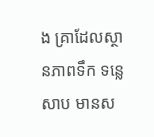ង គ្រាដែលស្ថានភាពទឹក ទន្លេសាប មានស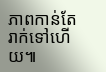ភាពកាន់តែរាក់ទៅហើយ៕